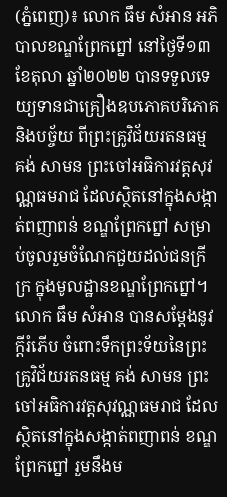(ភ្នំពេញ)៖ លោក ធឹម សំអាន អភិបាលខណ្ឌព្រែកព្នៅ នៅថ្ងៃទី១៣ ខែតុលា ឆ្នាំ២០២២ បានទទួលទេយ្យទានជាគ្រឿងឧបភោគបរិភោគ និងបច្ច័យ ពីព្រះគ្រូវិជ័យរតនធម្ម គង់ សាមន ព្រះចៅអធិការវត្តសុវណ្ណធមរាជ ដែលស្ថិតនៅក្នុងសង្កាត់ពញាពន់ ខណ្ឌព្រែកព្នៅ សម្រាប់ចូលរួមចំណែកជួយដល់ជនក្រីក្រ ក្នុងមូលដ្ឋានខណ្ឌព្រែកព្នៅ។
លោក ធឹម សំអាន បានសម្តែងនូវក្តីរំភើប ចំពោះទឹកព្រះទ័យនៃព្រះគ្រូវិជ័យរតនធម្ម គង់ សាមន ព្រះចៅអធិការវត្តសុវណ្ណធមរាជ ដែលស្ថិតនៅក្នុងសង្កាត់ពញាពន់ ខណ្ឌព្រែកព្នៅ រួមនឹងម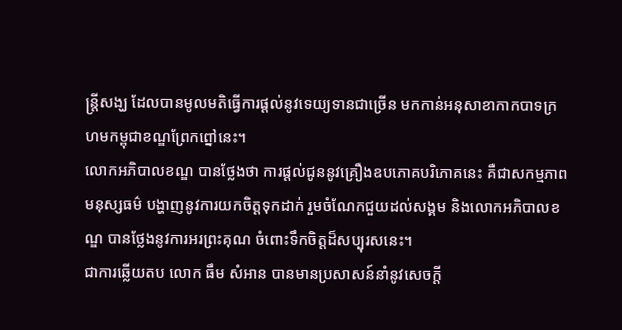ន្ត្រីសង្ឃ ដែលបានមូលមតិធ្វើការផ្តល់នូវទេយ្យទានជាច្រើន មកកាន់អនុសាខាកាកបាទក្រហមកម្ពុជាខណ្ឌព្រែកព្នៅនេះ។
លោកអភិបាលខណ្ឌ បានថ្លែងថា ការផ្តល់ជូននូវគ្រឿងឧបភោគបរិភោគនេះ គឺជាសកម្មភាពមនុស្សធម៌ បង្ហាញនូវការយកចិត្តទុកដាក់ រួមចំណែកជួយដល់សង្គម និងលោកអភិបាលខណ្ឌ បានថ្លែងនូវការអរព្រះគុណ ចំពោះទឹកចិត្តដ៏សប្បុរសនេះ។
ជាការឆ្លើយតប លោក ធឹម សំអាន បានមានប្រសាសន៍នាំនូវសេចក្តី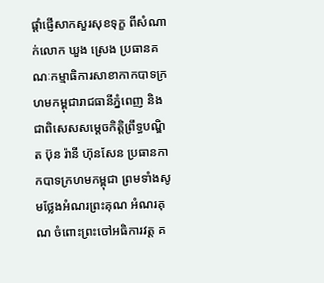ផ្តាំផ្ញើសាកសួរសុខទុក្ខ ពីសំណាក់លោក ឃួង ស្រេង ប្រធានគណៈកម្មាធិការសាខាកាកបាទក្រហមកម្ពុជារាជធានីភ្នំពេញ និងជាពិសេសសម្តេចកិត្តិព្រឹទ្ធបណ្ឌិត ប៊ុន រ៉ានី ហ៊ុនសែន ប្រធានកាកបាទក្រហមកម្ពុជា ព្រមទាំងសូមថ្លែងអំណរព្រះគុណ អំណរគុណ ចំពោះព្រះចៅអធិការវត្ត គ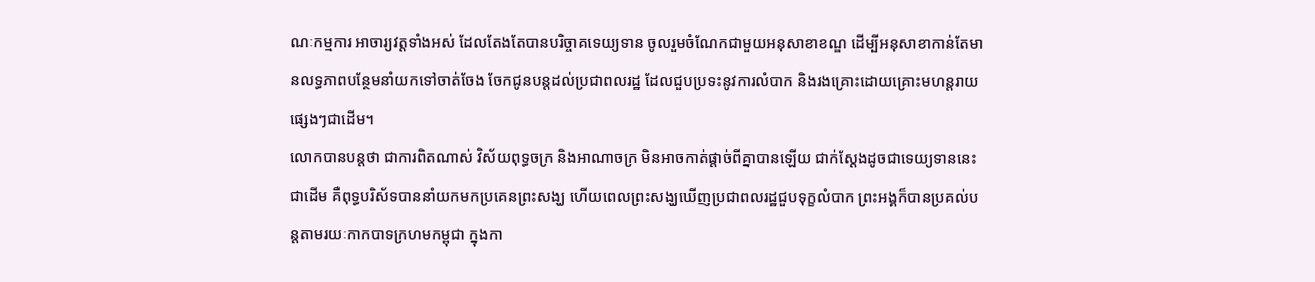ណៈកម្មការ អាចារ្យវត្តទាំងអស់ ដែលតែងតែបានបរិច្ចាគទេយ្យទាន ចូលរួមចំណែកជាមួយអនុសាខាខណ្ឌ ដើម្បីអនុសាខាកាន់តែមានលទ្ធភាពបន្ថែមនាំយកទៅចាត់ចែង ចែកជូនបន្តដល់ប្រជាពលរដ្ឋ ដែលជួបប្រទះនូវការលំបាក និងរងគ្រោះដោយគ្រោះមហន្តរាយផ្សេងៗជាដើម។
លោកបានបន្តថា ជាការពិតណាស់ វិស័យពុទ្ធចក្រ និងអាណាចក្រ មិនអាចកាត់ផ្តាច់ពីគ្នាបានឡើយ ជាក់ស្តែងដូចជាទេយ្យទាននេះជាដើម គឺពុទ្ធបរិស័ទបាននាំយកមកប្រគេនព្រះសង្ឃ ហើយពេលព្រះសង្ឃឃើញប្រជាពលរដ្ឋជួបទុក្ខលំបាក ព្រះអង្គក៏បានប្រគល់បន្តតាមរយៈកាកបាទក្រហមកម្ពុជា ក្នុងកា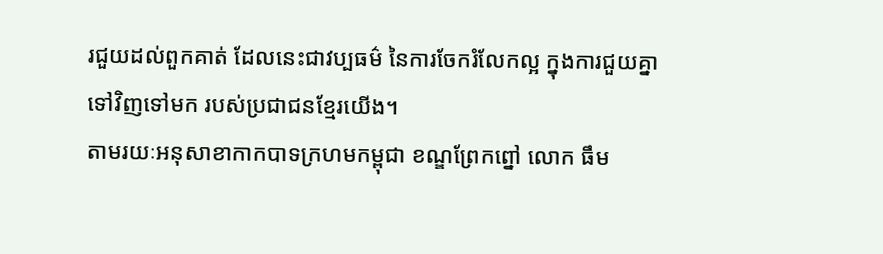រជួយដល់ពួកគាត់ ដែលនេះជាវប្បធម៌ នៃការចែករំលែកល្អ ក្នុងការជួយគ្នាទៅវិញទៅមក របស់ប្រជាជនខ្មែរយើង។
តាមរយៈអនុសាខាកាកបាទក្រហមកម្ពុជា ខណ្ឌព្រែកព្នៅ លោក ធឹម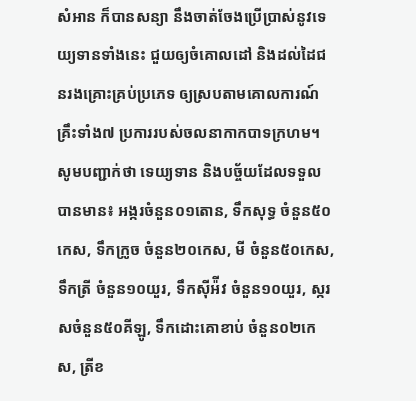សំអាន ក៏បានសន្យា នឹងចាត់ចែងប្រើប្រាស់នូវទេយ្យទានទាំងនេះ ជួយឲ្យចំគោលដៅ និងដល់ដៃជនរងគ្រោះគ្រប់ប្រភេទ ឲ្យស្របតាមគោលការណ៍គ្រឹះទាំង៧ ប្រការរបស់ចលនាកាកបាទក្រហម។
សូមបញ្ជាក់ថា ទេយ្យទាន និងបច្ច័យដែលទទួលបានមាន៖ អង្ករចំនួន០១តោន, ទឹកសុទ្ធ ចំនួន៥០កេស, ទឹកក្រូច ចំនួន២០កេស, មី ចំនួន៥០កេស, ទឹកត្រី ចំនួន១០យួរ, ទឹកស៊ីអ៉ីវ ចំនួន១០យួរ, ស្ករសចំនួន៥០គីឡូ, ទឹកដោះគោខាប់ ចំនួន០២កេស, ត្រីខ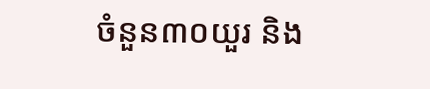ចំនួន៣០យួរ និង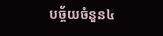បច្ច័យចំនួន៤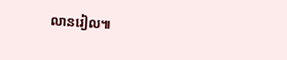លានរៀល៕